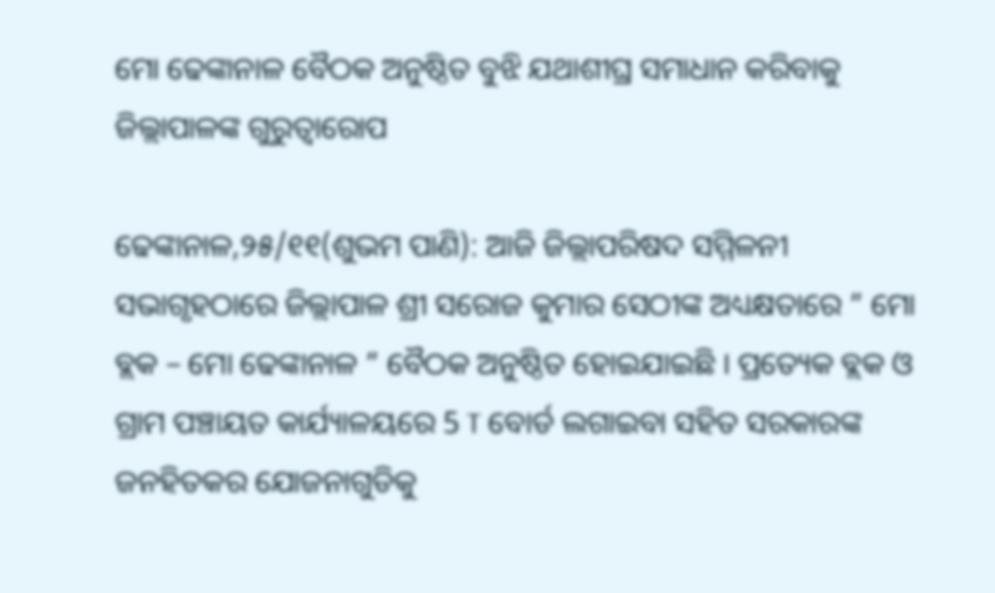ମୋ ଢେଙ୍କାନାଳ ବୈଠକ ଅନୁଷ୍ଠିତ ବୁଝି ଯଥାଶୀଘ୍ର ସମାଧାନ କରିବାକୁ ଜିଲ୍ଲାପାଳଙ୍କ ଗୁରୁତ୍ବାରୋପ

ଢେଙ୍କାନାଳ,୨୫/୧୧(ଶୁଭମ ପାଣି): ଆଜି ଜିଲ୍ଲାପରିଷଦ ସମ୍ମିଳନୀ ସଭାଗୃହଠାରେ ଜିଲ୍ଲାପାଳ ଶ୍ରୀ ସରୋଜ କୁମାର ସେଠୀଙ୍କ ଅଧ୍ୟକ୍ଷତାରେ ” ମୋ ବ୍ଲକ – ମୋ ଢେଙ୍କାନାଳ ” ବୈଠକ ଅନୁଷ୍ଠିତ ହୋଇଯାଇଛି । ପ୍ରତ୍ୟେକ ବ୍ଲକ ଓ ଗ୍ରାମ ପଞ୍ଚାୟତ କାର୍ଯ୍ୟାଳୟରେ 5 T ବୋର୍ଡ ଲଗାଇବା ସହିତ ସରକାରଙ୍କ ଜନହିତକର ଯୋଜନାଗୁଡିକୁ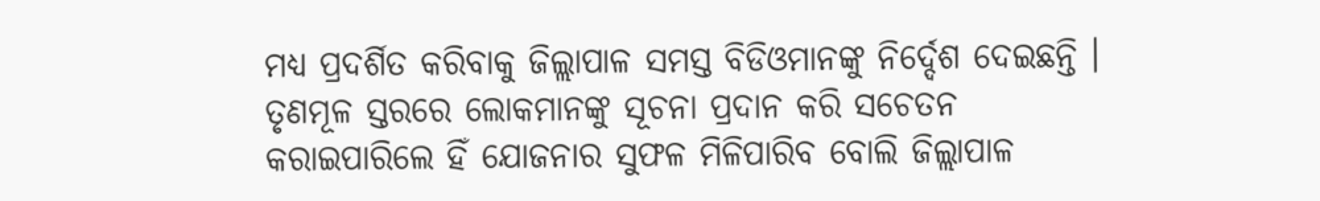ମଧ୍ୟ ପ୍ରଦର୍ଶିତ କରିବାକୁ ଜିଲ୍ଲାପାଳ ସମସ୍ତ ବିଡିଓମାନଙ୍କୁ ନିର୍ଦ୍ଦେଶ ଦେଇଛନ୍ତି । ତୃଣମୂଳ ସ୍ତରରେ ଲୋକମାନଙ୍କୁ ସୂଚନା ପ୍ରଦାନ କରି ସଚେତନ କରାଇପାରିଲେ ହିଁ ଯୋଜନାର ସୁଫଳ ମିଳିପାରିବ ବୋଲି ଜିଲ୍ଲାପାଳ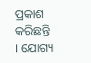ପ୍ରକାଶ କରିଛନ୍ତି । ଯୋଗ୍ୟ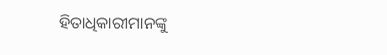ହିତାଧିକାରୀମାନଙ୍କୁ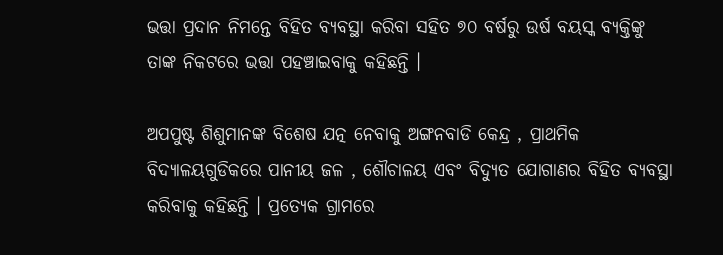ଭତ୍ତା ପ୍ରଦାନ ନିମନ୍ତେ ବିହିତ ବ୍ୟବସ୍ଥା କରିବା ସହିତ ୭୦ ବର୍ଷରୁ ଉର୍ଷ ବୟସ୍କ ବ୍ୟକ୍ତିଙ୍କୁ ତାଙ୍କ ନିକଟରେ ଭତ୍ତା ପହଞ୍ଚାଇବାକୁ କହିଛନ୍ତି ।

ଅପପୁଷ୍ଟ ଶିଶୁମାନଙ୍କ ବିଶେଷ ଯତ୍ନ ନେବାକୁ ଅଙ୍ଗନବାଡି କେନ୍ଦ୍ର , ପ୍ରାଥମିକ ବିଦ୍ୟାଳୟଗୁଡିକରେ ପାନୀୟ ଜଳ , ଶୌଚାଳୟ ଏବଂ ବିଦ୍ୟୁତ ଯୋଗାଣର ବିହିତ ବ୍ୟବସ୍ଥା କରିବାକୁ କହିଛନ୍ତି । ପ୍ରତ୍ୟେକ ଗ୍ରାମରେ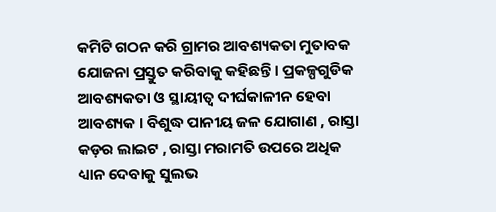କମିଟି ଗଠନ କରି ଗ୍ରାମର ଆବଶ୍ୟକତା ମୁତାବକ ଯୋଜନା ପ୍ରସ୍ତୁତ କରିବାକୁ କହିଛନ୍ତି । ପ୍ରକଳ୍ପଗୁଡିକ ଆବଶ୍ୟକତା ଓ ସ୍ଥାୟୀତ୍ବ ଦୀର୍ଘକାଳୀନ ହେବା ଆବଶ୍ୟକ । ବିଶୁଦ୍ଧ ପାନୀୟ ଜଳ ଯୋଗାଣ , ରାସ୍ତା କଡ଼ର ଲାଇଟ , ରାସ୍ତା ମରାମତି ଉପରେ ଅଧିକ ଧ୍ୟାନ ଦେବାକୁ ସୁଲଭ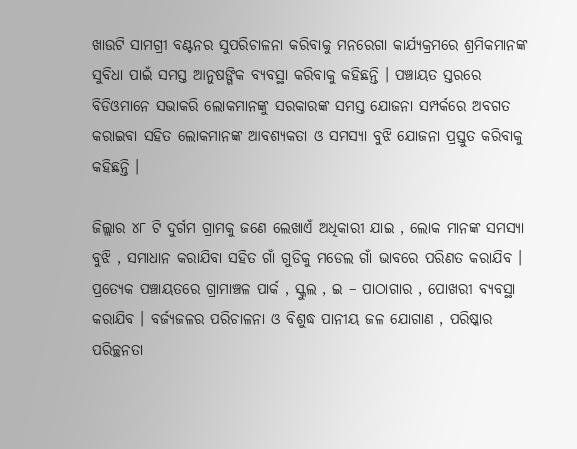ଖାଉଟି ସାମଗ୍ରୀ ବଣ୍ଟନର ସୁପରିଚାଳନା କରିବାକୁ ମନରେଗା କାର୍ଯ୍ୟକ୍ରମରେ ଶ୍ରମିକମାନଙ୍କ ସୁବିଧା ପାଇଁ ସମସ୍ତ ଆନୁଷଙ୍ଗିକ ବ୍ୟବସ୍ଥା କରିବାକୁ କହିଛନ୍ତି । ପଞ୍ଚାୟତ ସ୍ତରରେ ବିଡିଓମାନେ ସଭାକରି ଲୋକମାନଙ୍କୁ ସରକାରଙ୍କ ସମସ୍ତ ଯୋଜନା ସମ୍ପର୍କରେ ଅବଗତ କରାଇବା ସହିତ ଲୋକମାନଙ୍କ ଆବଶ୍ୟକତା ଓ ସମସ୍ୟା ବୁଝି ଯୋଜନା ପ୍ରସ୍ତୁତ କରିବାକୁ କହିଛନ୍ତି ।

ଜିଲ୍ଲାର ୪୮ ଟି ଦୁର୍ଗମ ଗ୍ରାମକୁ ଜଣେ ଲେଖାଏଁ ଅଧିକାରୀ ଯାଇ , ଲୋକ ମାନଙ୍କ ସମସ୍ୟା ବୁଝି , ସମାଧାନ କରାଯିବା ସହିତ ଗାଁ ଗୁଡିକୁ ମଡେଲ ଗାଁ ଭାବରେ ପରିଣତ କରାଯିବ । ପ୍ରତ୍ୟେକ ପଞ୍ଚାୟତରେ ଗ୍ରାମାଞ୍ଚଳ ପାର୍କ , ସ୍କୁଲ , ଇ – ପାଠାଗାର , ପୋଖରୀ ବ୍ୟବସ୍ଥା କରାଯିବ । ବର୍ଜ୍ୟଜଳର ପରିଚାଳନା ଓ ବିଶୁଦ୍ଧ ପାନୀୟ ଜଳ ଯୋଗାଣ , ପରିଷ୍କାର ପରିଚ୍ଛନତା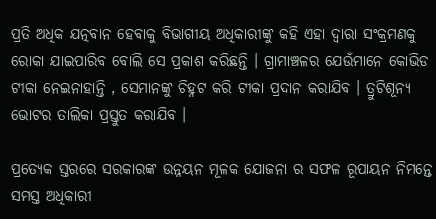ପ୍ରତି ଅଧିକ ଯତ୍ନବାନ ହେବାକୁ ବିଭାଗୀୟ ଅଧିକାରୀଙ୍କୁ କହି ଏହା ଦ୍ବାରା ସଂକ୍ରମଣକୁ ରୋକା ଯାଇପାରିବ ବୋଲି ସେ ପ୍ରକାଶ କରିଛନ୍ତି । ଗ୍ରାମାଞ୍ଚଳର ଯେଉଁମାନେ କୋଭିଡ ଟୀକା ନେଇନାହାନ୍ତି , ସେମାନଙ୍କୁ ଚିହ୍ନଟ କରି ଟୀକା ପ୍ରଦାନ କରାଯିବ । ତ୍ରୁଟିଶୂନ୍ୟ ଭୋଟର ତାଲିକା ପ୍ରସ୍ତୁତ କରାଯିବ ।

ପ୍ରତ୍ୟେକ ସ୍ତରରେ ସରକାରଙ୍କ ଉନ୍ନୟନ ମୂଳକ ଯୋଜନା ର ସଫଳ ରୂପାୟନ ନିମନ୍ତେ ସମସ୍ତ ଅଧିକାରୀ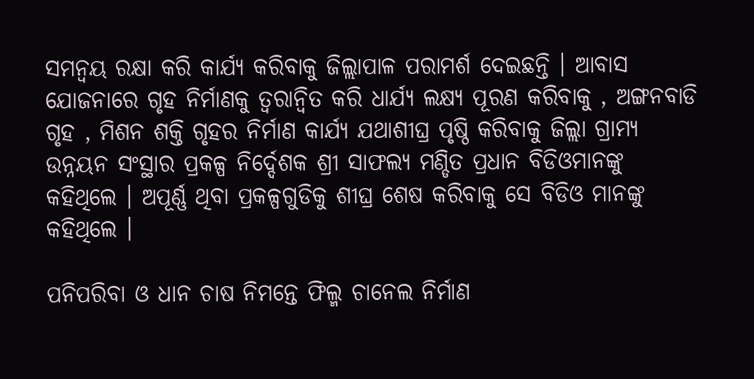ସମନ୍ୱୟ ରକ୍ଷା କରି କାର୍ଯ୍ୟ କରିବାକୁ ଜିଲ୍ଲାପାଳ ପରାମର୍ଶ ଦେଇଛନ୍ତି । ଆବାସ ଯୋଜନାରେ ଗୃହ ନିର୍ମାଣକୁ ତ୍ବରାନ୍ବିତ କରି ଧାର୍ଯ୍ୟ ଲକ୍ଷ୍ୟ ପୂରଣ କରିବାକୁ , ଅଙ୍ଗନବାଡି ଗୃହ , ମିଶନ ଶକ୍ତି ଗୃହର ନିର୍ମାଣ କାର୍ଯ୍ୟ ଯଥାଶୀଘ୍ର ପୃଷ୍ଠି କରିବାକୁ ଜିଲ୍ଲା ଗ୍ରାମ୍ୟ ଉନ୍ନୟନ ସଂସ୍ଥାର ପ୍ରକଳ୍ପ ନିର୍ଦ୍ଦେଶକ ଶ୍ରୀ ସାଫଲ୍ୟ ମଣ୍ଡିତ ପ୍ରଧାନ ବିଡିଓମାନଙ୍କୁ କହିଥିଲେ । ଅପୂର୍ଣ୍ଣ ଥିବା ପ୍ରକଳ୍ପଗୁଡିକୁ ଶୀଘ୍ର ଶେଷ କରିବାକୁ ସେ ବିଡିଓ ମାନଙ୍କୁ କହିଥିଲେ ।

ପନିପରିବା ଓ ଧାନ ଚାଷ ନିମନ୍ତେ ଫିଲ୍ମ ଚାନେଲ ନିର୍ମାଣ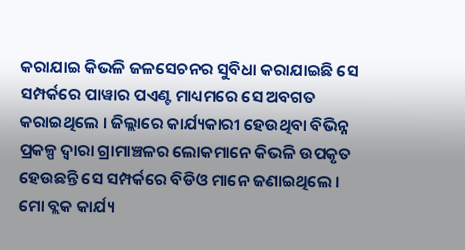କରାଯାଇ କିଭଳି ଜଳସେଚନର ସୁବିଧା କରାଯାଇଛି ସେ ସମ୍ପର୍କରେ ପାୱାର ପଏଣ୍ଟ ମାଧ୍ୟମରେ ସେ ଅବଗତ କରାଇଥିଲେ । ଜିଲ୍ଲାରେ କାର୍ଯ୍ୟକାରୀ ହେଉଥିବା ବିଭିନ୍ନ ପ୍ରକଳ୍ପ ଦ୍ବାରା ଗ୍ରାମାଞ୍ଚଳର ଲୋକମାନେ କିଭଳି ଉପକୃତ ହେଉଛନ୍ତି ସେ ସମ୍ପର୍କରେ ବିଡିଓ ମାନେ ଜଣାଇଥିଲେ । ମୋ ବ୍ଲକ କାର୍ଯ୍ୟ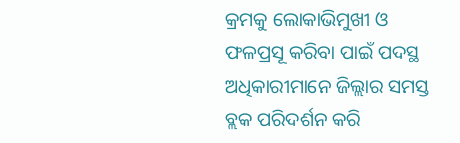କ୍ରମକୁ ଲୋକାଭିମୁଖୀ ଓ ଫଳପ୍ରସୂ କରିବା ପାଇଁ ପଦସ୍ଥ ଅଧିକାରୀମାନେ ଜିଲ୍ଲାର ସମସ୍ତ ବ୍ଲକ ପରିଦର୍ଶନ କରି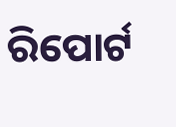ରିପୋର୍ଟ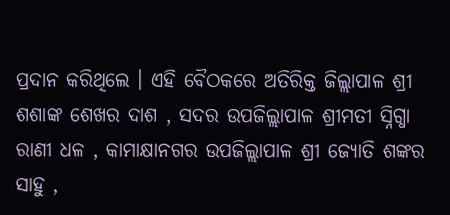ପ୍ରଦାନ କରିଥିଲେ । ଏହି ବୈଠକରେ ଅତିରିକ୍ତ ଜିଲ୍ଲାପାଳ ଶ୍ରୀ ଶଶାଙ୍କ ଶେଖର ଦାଶ , ସଦର ଉପଜିଲ୍ଲାପାଳ ଶ୍ରୀମତୀ ସ୍ନିଗ୍ଧା ରାଣୀ ଧଳ , କାମାକ୍ଷାନଗର ଉପଜିଲ୍ଲାପାଳ ଶ୍ରୀ ଜ୍ୟୋତି ଶଙ୍କର ସାହୁ ,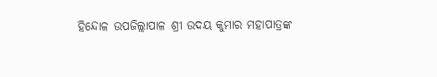ହିନ୍ଦୋଳ ଉପଜିଲ୍ଲାପାଳ ଶ୍ରୀ ଉଦୟ କୁମାର ମହାପାତ୍ରଙ୍କ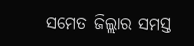ସମେତ ଜିଲ୍ଲାର ସମସ୍ତ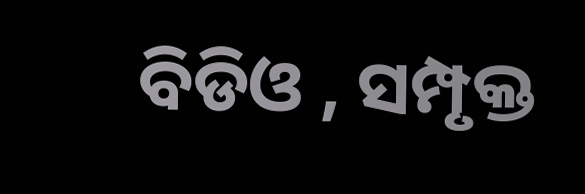ବିଡିଓ , ସମ୍ପୃକ୍ତ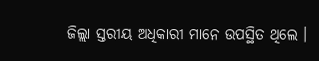ଜିଲ୍ଲା ସ୍ତରୀୟ ଅଧିକାରୀ ମାନେ ଉପସ୍ଥିତ ଥିଲେ ।